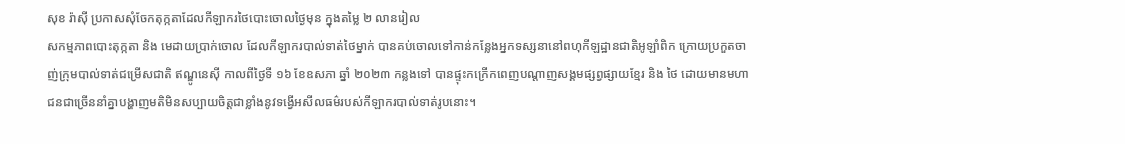សុខ រ៉ាស៊ី ប្រកាសសុំចែកតុក្កតាដែលកីឡាករថៃបោះចោលថ្ងៃមុន ក្នុងតម្លៃ ២ លានរៀល
សកម្មភាពបោះតុក្កតា និង មេដាយប្រាក់ចោល ដែលកីឡាករបាល់ទាត់ថៃម្នាក់ បានគប់ចោលទៅកាន់កន្លែងអ្នកទស្សនានៅពហុកីឡដ្ឋានជាតិអូឡាំពិក ក្រោយប្រកួតចាញ់ក្រុមបាល់ទាត់ជម្រើសជាតិ ឥណ្ឌូនេស៊ី កាលពីថ្ងៃទី ១៦ ខែឧសភា ឆ្នាំ ២០២៣ កន្លងទៅ បានផ្ទុះកក្រើកពេញបណ្ដាញសង្គមផ្សព្វផ្សាយខ្មែរ និង ថៃ ដោយមានមហាជនជាច្រើននាំគ្នាបង្ហាញមតិមិនសប្បាយចិត្តជាខ្លាំងនូវទង្វើអសីលធម៌របស់កីឡាករបាល់ទាត់រូបនោះ។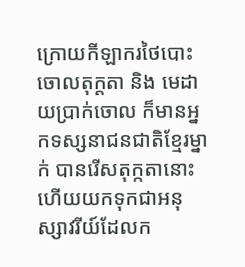ក្រោយកីឡាករថៃបោះចោលតុក្តតា និង មេដាយប្រាក់ចោល ក៏មានអ្នកទស្សនាជនជាតិខ្មែរម្នាក់ បានរើសតុក្កតានោះ ហើយយកទុកជាអនុស្សាវរីយ៍ដែលក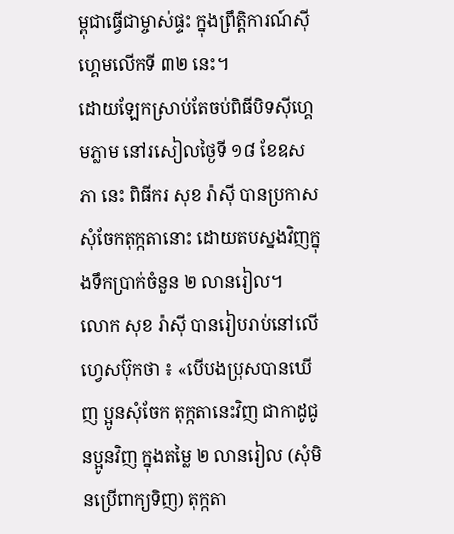ម្ពុជាធ្វើជាម្ចាស់ផ្ទះ ក្នុងព្រឹត្តិការណ៍ស៊ីហ្គេមលើកទី ៣២ នេះ។
ដោយឡែកស្រាប់តែចប់ពិធីបិទស៊ីហ្គេមភ្លាម នៅរសៀលថ្ងៃទី ១៨ ខែឧសភា នេះ ពិធីករ សុខ រ៉ាស៊ី បានប្រកាសសុំចែកតុក្កតានោះ ដោយតបស្នងវិញក្នុងទឹកប្រាក់ចំនួន ២ លានរៀល។
លោក សុខ រ៉ាស៊ី បានរៀបរាប់នៅលើហ្វេសប៊ុកថា ៖ «បើបងប្រុសបានឃើញ ប្អូនសុំចែក តុក្កតានេះវិញ ជាកាដូជូនប្អូនវិញ ក្នុងតម្លៃ ២ លានរៀល (សុំមិនប្រើពាក្យទិញ) តុក្កតា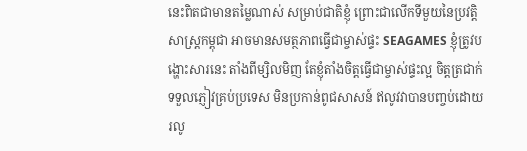នេះពិតជាមានតម្លៃណាស់ សម្រាប់ជាតិខ្ញុំ ព្រោះជាលើកទីមួយនៃប្រវត្តិសាស្រ្តកម្ពុជា អាចមានសមត្ថភាពធ្វើជាម្ចាស់ផ្ទះ SEAGAMES ខ្ញុំត្រូវបង្ហោះសារនេះ តាំងពីម្សិលមិញ តែខ្ញុំតាំងចិត្តធ្វើជាម្ចាស់ផ្ទះល្អ ចិត្តត្រជាក់ ទទួលភ្ញៀវគ្រប់ប្រទេស មិនប្រកាន់ពូជសាសន៍ ឥលូវវាបានបញ្ចប់ដោយរលូ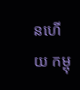នហើយ កម្ពុ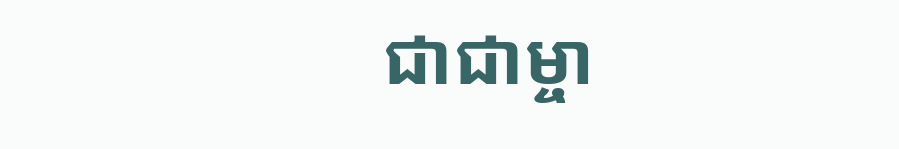ជាជាម្ចា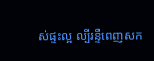ស់ផ្ទះល្អ ល្បីរន្ទឺពេញសក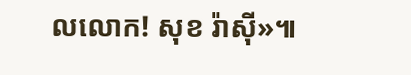លលោក! សុខ រ៉ាស៊ី»៕